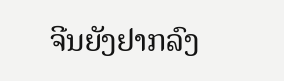ຈີນຍັງຢາກລົງ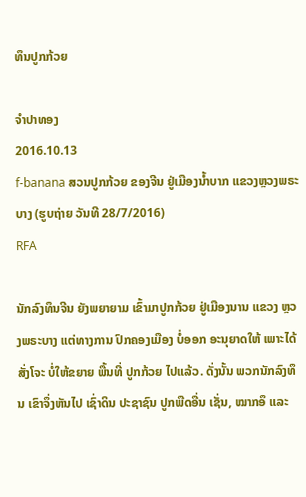ທຶນປູກກ້ວຍ

ຈໍາປາທອງ
2016.10.13
f-banana ສວນປູກກ້ວຍ ຂອງຈີນ ຢູ່ເມືອງນໍ້າບາກ ແຂວງຫຼວງພຣະບາງ (ຮູບຖ່າຍ ວັນທີ 28/7/2016)
RFA

ນັກລົງທຶນຈີນ ຍັງພຍາຍາມ ເຂົ້າມາປູກກ້ວຍ ຢູ່ເມືອງນານ ແຂວງ ຫຼວງພຣະບາງ ແຕ່ທາງການ ປົກຄອງເມືອງ ບໍ່ອອກ ອະນຸຍາດໃຫ້ ເພາະໄດ້ສັ່ງໂຈະ ບໍ່ໃຫ້ຂຍາຍ ພື້ນທີ່ ປູກກ້ວຍ ໄປແລ້ວ. ດັ່ງນັ້ນ ພວກນັກລົງທຶນ ເຂົາຈຶ່ງຫັນໄປ ເຊົ່າດິນ ປະຊາຊົນ ປູກພືດອື່ນ ເຊັ່ນ, ໝາກອຶ ແລະ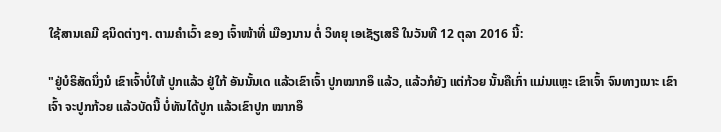ໃຊ້ສານເຄມີ ຊນິດຕ່າງໆ. ຕາມຄຳເວົ້າ ຂອງ ເຈົ້າໜ້າທີ່ ເມືອງນານ ຕໍ່ ວິທຍຸ ເອເຊັຽເສຣີ ໃນວັນທີ 12 ຕຸລາ 2016 ນີ້:

"ຢູ່ບໍຣິສັດນຶ່ງນໍ ເຂົາເຈົ້າບໍ່ໃຫ້ ປູກແລ້ວ ຢູ່ໃກ້ ອັນນັ້ນເດ ແລ້ວເຂົາເຈົ້າ ປູກໝາກອຶ ແລ້ວ, ແລ້ວກໍຍັງ ແຕ່ກ້ວຍ ນັ້ນຄືເກົ່າ ແມ່ນແຫຼະ ເຂົາເຈົ້າ ຈົນທາງເນາະ ເຂົາເຈົ້າ ຈະປູກກ້ວຍ ແລ້ວບັດນີ້ ບໍ່ທັນໄດ້ປູກ ແລ້ວເຂົາປູກ ໝາກອຶ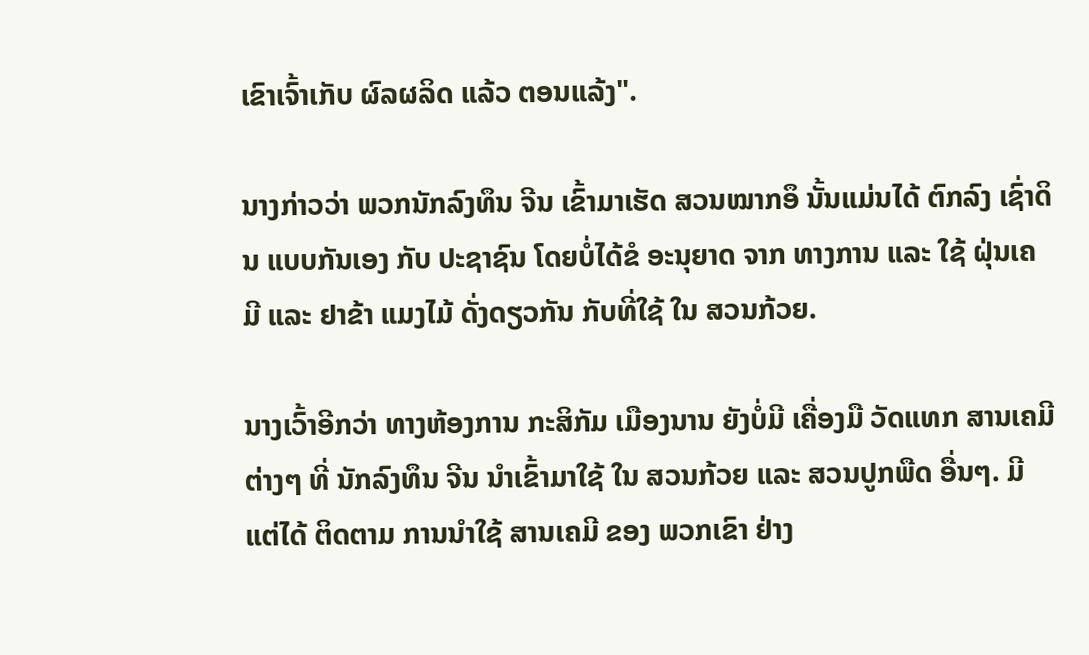ເຂົາເຈົ້າເກັບ ຜົລຜລິດ ແລ້ວ ຕອນແລ້ງ".

ນາງກ່າວວ່າ ພວກນັກລົງທຶນ ຈີນ ເຂົ້າມາເຮັດ ສວນໝາກອຶ ນັ້ນແມ່ນໄດ້ ຕົກລົງ ເຊົ່າດິນ ແບບກັນເອງ ກັບ ປະຊາຊົນ ໂດຍບໍ່ໄດ້ຂໍ ອະນຸຍາດ ຈາກ ທາງການ ແລະ ໃຊ້ ຝຸ່ນເຄມີ ແລະ ຢາຂ້າ ແມງໄມ້ ດັ່ງດຽວກັນ ກັບທີ່ໃຊ້ ໃນ ສວນກ້ວຍ.

ນາງເວົ້າອີກວ່າ ທາງຫ້ອງການ ກະສິກັມ ເມືອງນານ ຍັງບໍ່ມີ ເຄື່ອງມື ວັດແທກ ສານເຄມີ ຕ່າງໆ ທີ່ ນັກລົງທຶນ ຈີນ ນຳເຂົ້າມາໃຊ້ ໃນ ສວນກ້ວຍ ແລະ ສວນປູກພືດ ອື່ນໆ. ມີແຕ່ໄດ້ ຕິດຕາມ ການນຳໃຊ້ ສານເຄມີ ຂອງ ພວກເຂົາ ຢ່າງ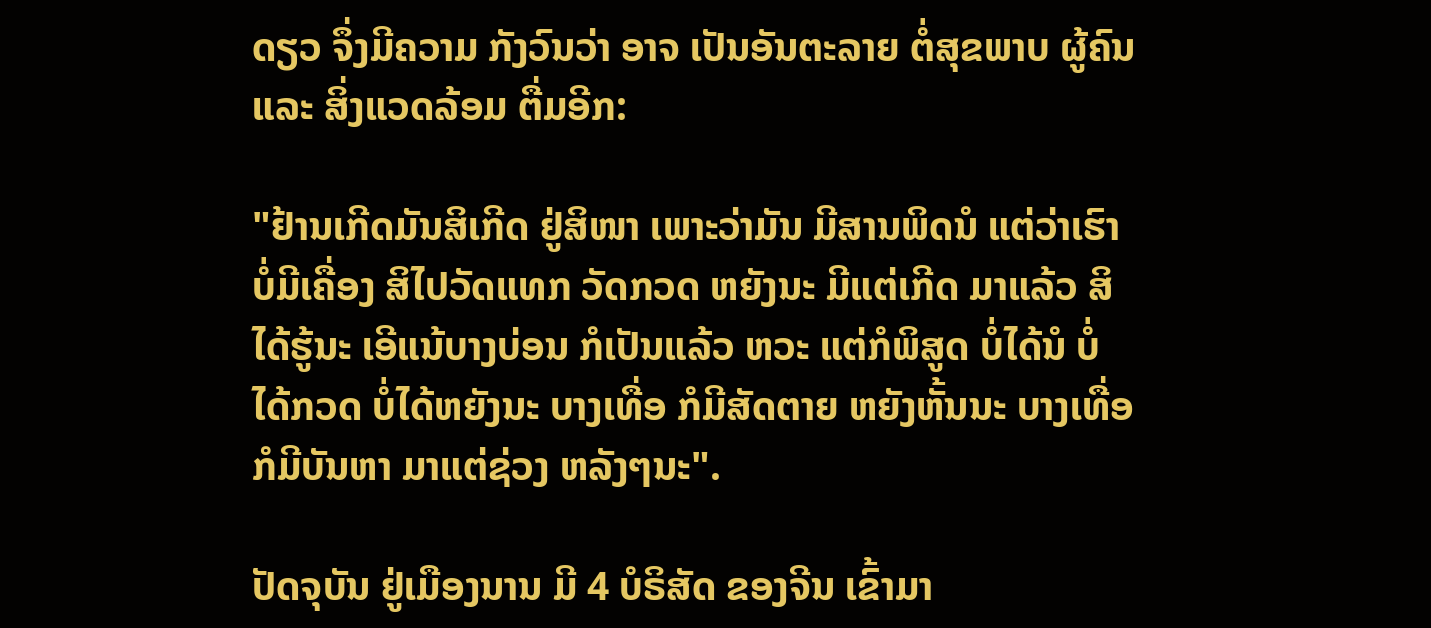ດຽວ ຈຶ່ງມີຄວາມ ກັງວົນວ່າ ອາຈ ເປັນອັນຕະລາຍ ຕໍ່ສຸຂພາບ ຜູ້ຄົນ ແລະ ສິ່ງແວດລ້ອມ ຕື່ມອີກ:

"ຢ້ານເກີດມັນສິເກີດ ຢູ່ສິໜາ ເພາະວ່າມັນ ມີສານພິດນໍ ແຕ່ວ່າເຮົາ ບໍ່ມີເຄື່ອງ ສິໄປວັດແທກ ວັດກວດ ຫຍັງນະ ມີແຕ່ເກີດ ມາແລ້ວ ສິໄດ້ຮູ້ນະ ເອີແນ້ບາງບ່ອນ ກໍເປັນແລ້ວ ຫວະ ແຕ່ກໍພິສູດ ບໍ່ໄດ້ນໍ ບໍ່ໄດ້ກວດ ບໍ່ໄດ້ຫຍັງນະ ບາງເທື່ອ ກໍມີສັດຕາຍ ຫຍັງຫັ້ນນະ ບາງເທື່ອ ກໍມີບັນຫາ ມາແຕ່ຊ່ວງ ຫລັງໆນະ".

ປັດຈຸບັນ ຢູ່ເມືອງນານ ມີ 4 ບໍຣິສັດ ຂອງຈີນ ເຂົ້າມາ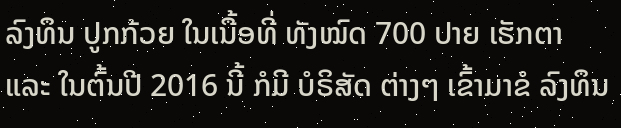ລົງທຶນ ປູກກ້ວຍ ໃນເນື້ອທີ່ ທັງໝົດ 700 ປາຍ ເຮັກຕາ ແລະ ໃນຕົ້ນປີ 2016 ນີ້ ກໍມີ ບໍຣິສັດ ຕ່າງໆ ເຂົ້າມາຂໍ ລົງທຶນ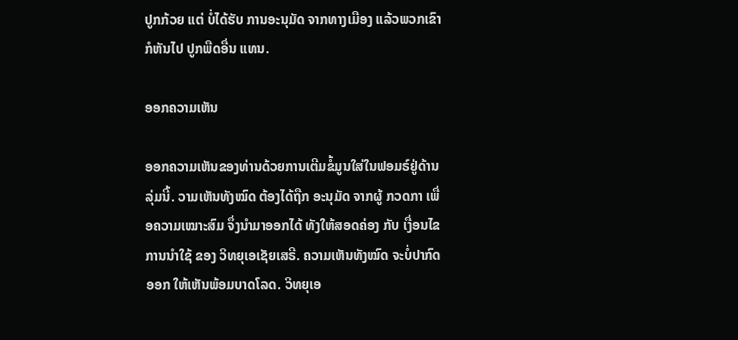ປູກກ້ວຍ ແຕ່ ບໍ່ໄດ້ຮັບ ການອະນຸມັດ ຈາກທາງເມືອງ ແລ້ວພວກເຂົາ ກໍຫັນໄປ ປູກພືດອື່ນ ແທນ.

ອອກຄວາມເຫັນ

ອອກຄວາມເຫັນຂອງທ່ານດ້ວຍການເຕີມຂໍ້ມູນໃສ່ໃນຟອມຣ໌ຢູ່ດ້ານລຸ່ມນີ້. ວາມເຫັນທັງໝົດ ຕ້ອງໄດ້ຖືກ ອະນຸມັດ ຈາກຜູ້ ກວດກາ ເພື່ອຄວາມເໝາະສົມ ຈຶ່ງນໍາມາອອກໄດ້ ທັງໃຫ້ສອດຄ່ອງ ກັບ ເງື່ອນໄຂ ການນຳໃຊ້ ຂອງ ວິທຍຸເອເຊັຍເສຣີ. ຄວາມເຫັນທັງໝົດ ຈະບໍ່ປາກົດອອກ ໃຫ້ເຫັນພ້ອມບາດໂລດ. ວິທຍຸເອ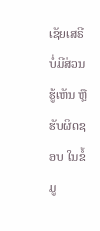ເຊັຍເສຣີ ບໍ່ມີສ່ວນຮູ້ເຫັນ ຫຼືຮັບຜິດຊອບ ໃນຂໍ້ມູ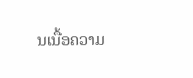ນເນື້ອຄວາມ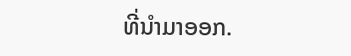ທີ່ນໍາມາອອກ.